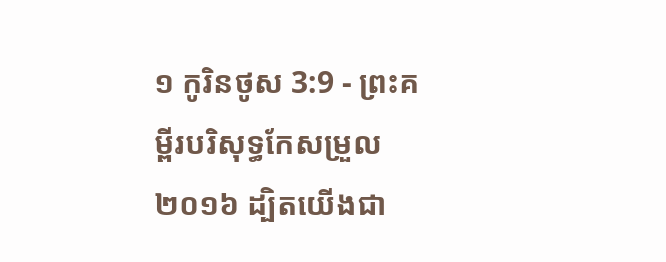១ កូរិនថូស 3:9 - ព្រះគម្ពីរបរិសុទ្ធកែសម្រួល ២០១៦ ដ្បិតយើងជា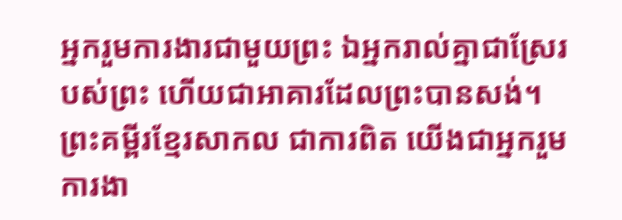អ្នករួមការងារជាមួយព្រះ ឯអ្នករាល់គ្នាជាស្រែរបស់ព្រះ ហើយជាអាគារដែលព្រះបានសង់។ ព្រះគម្ពីរខ្មែរសាកល ជាការពិត យើងជាអ្នករួមការងា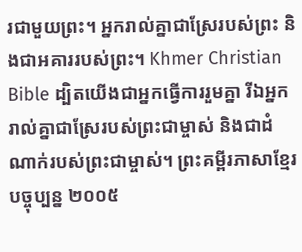រជាមួយព្រះ។ អ្នករាល់គ្នាជាស្រែរបស់ព្រះ និងជាអគាររបស់ព្រះ។ Khmer Christian Bible ដ្បិតយើងជាអ្នកធ្វើការរួមគ្នា រីឯអ្នករាល់គ្នាជាស្រែរបស់ព្រះជាម្ចាស់ និងជាដំណាក់របស់ព្រះជាម្ចាស់។ ព្រះគម្ពីរភាសាខ្មែរបច្ចុប្បន្ន ២០០៥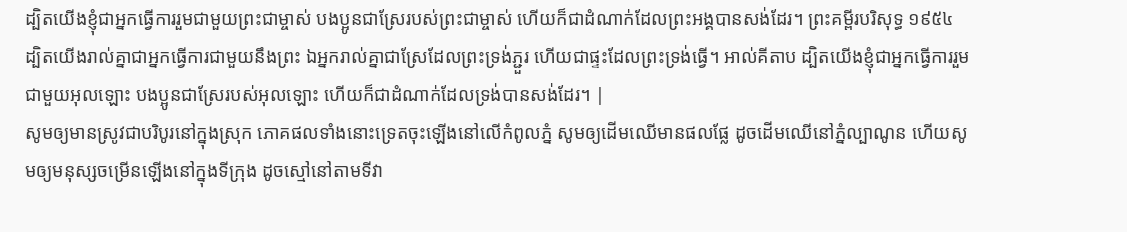ដ្បិតយើងខ្ញុំជាអ្នកធ្វើការរួមជាមួយព្រះជាម្ចាស់ បងប្អូនជាស្រែរបស់ព្រះជាម្ចាស់ ហើយក៏ជាដំណាក់ដែលព្រះអង្គបានសង់ដែរ។ ព្រះគម្ពីរបរិសុទ្ធ ១៩៥៤ ដ្បិតយើងរាល់គ្នាជាអ្នកធ្វើការជាមួយនឹងព្រះ ឯអ្នករាល់គ្នាជាស្រែដែលព្រះទ្រង់ភ្ជួរ ហើយជាផ្ទះដែលព្រះទ្រង់ធ្វើ។ អាល់គីតាប ដ្បិតយើងខ្ញុំជាអ្នកធ្វើការរួមជាមួយអុលឡោះ បងប្អូនជាស្រែរបស់អុលឡោះ ហើយក៏ជាដំណាក់ដែលទ្រង់បានសង់ដែរ។ |
សូមឲ្យមានស្រូវជាបរិបូរនៅក្នុងស្រុក ភោគផលទាំងនោះទ្រេតចុះឡើងនៅលើកំពូលភ្នំ សូមឲ្យដើមឈើមានផលផ្លែ ដូចដើមឈើនៅភ្នំល្បាណូន ហើយសូមឲ្យមនុស្សចម្រើនឡើងនៅក្នុងទីក្រុង ដូចស្មៅនៅតាមទីវា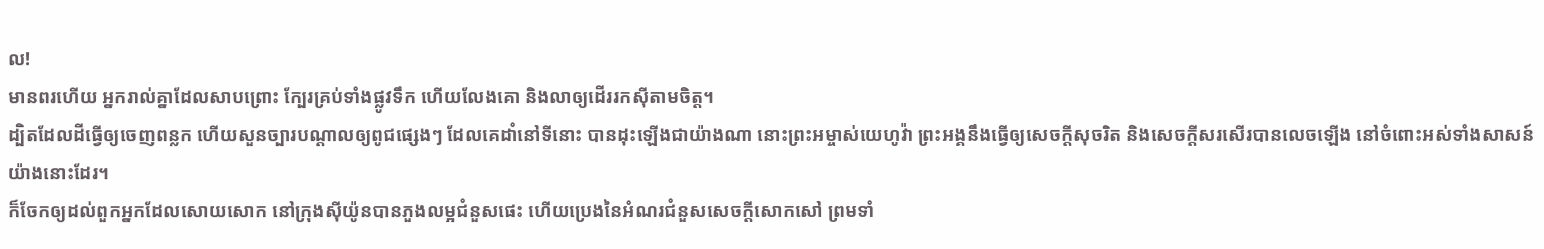ល!
មានពរហើយ អ្នករាល់គ្នាដែលសាបព្រោះ ក្បែរគ្រប់ទាំងផ្លូវទឹក ហើយលែងគោ និងលាឲ្យដើររកស៊ីតាមចិត្ត។
ដ្បិតដែលដីធ្វើឲ្យចេញពន្លក ហើយសួនច្បារបណ្ដាលឲ្យពូជផ្សេងៗ ដែលគេដាំនៅទីនោះ បានដុះឡើងជាយ៉ាងណា នោះព្រះអម្ចាស់យេហូវ៉ា ព្រះអង្គនឹងធ្វើឲ្យសេចក្ដីសុចរិត និងសេចក្ដីសរសើរបានលេចឡើង នៅចំពោះអស់ទាំងសាសន៍យ៉ាងនោះដែរ។
ក៏ចែកឲ្យដល់ពួកអ្នកដែលសោយសោក នៅក្រុងស៊ីយ៉ូនបានភួងលម្អជំនួសផេះ ហើយប្រេងនៃអំណរជំនួសសេចក្ដីសោកសៅ ព្រមទាំ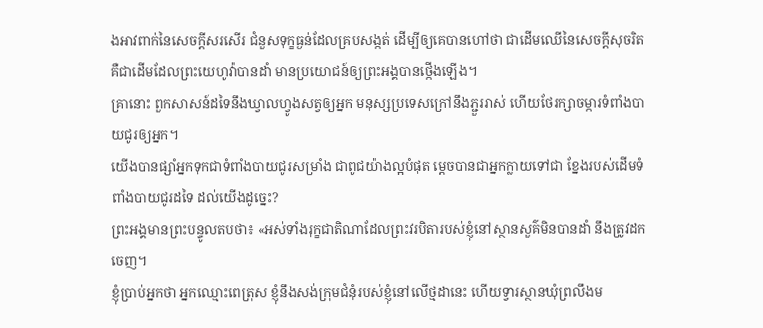ងអាវពាក់នៃសេចក្ដីសរសើរ ជំនួសទុក្ខធ្ងន់ដែលគ្របសង្កត់ ដើម្បីឲ្យគេបានហៅថា ជាដើមឈើនៃសេចក្ដីសុចរិត គឺជាដើមដែលព្រះយេហូវ៉ាបានដាំ មានប្រយោជន៍ឲ្យព្រះអង្គបានថ្កើងឡើង។
គ្រានោះ ពួកសាសន៍ដទៃនឹងឃ្វាលហ្វូងសត្វឲ្យអ្នក មនុស្សប្រទេសក្រៅនឹងភ្ជួររាស់ ហើយថែរក្សាចម្ការទំពាំងបាយជូរឲ្យអ្នក។
យើងបានផ្សាំអ្នកទុកជាទំពាំងបាយជូរសម្រាំង ជាពូជយ៉ាងល្អបំផុត ម្តេចបានជាអ្នកក្លាយទៅជា ខ្នែងរបស់ដើមទំពាំងបាយជូរដទៃ ដល់យើងដូច្នេះ?
ព្រះអង្គមានព្រះបន្ទូលតបថា៖ «អស់ទាំងរុក្ខជាតិណាដែលព្រះវរបិតារបស់ខ្ញុំនៅស្ថានសួគ៌មិនបានដាំ នឹងត្រូវដកចេញ។
ខ្ញុំប្រាប់អ្នកថា អ្នកឈ្មោះពេត្រុស ខ្ញុំនឹងសង់ក្រុមជំនុំរបស់ខ្ញុំនៅលើថ្មដានេះ ហើយទ្វារស្ថានឃុំព្រលឹងម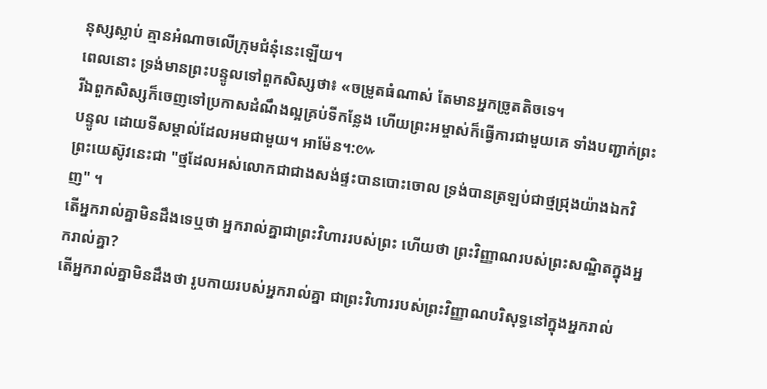នុស្សស្លាប់ គ្មានអំណាចលើក្រុមជំនុំនេះឡើយ។
ពេលនោះ ទ្រង់មានព្រះបន្ទូលទៅពួកសិស្សថា៖ «ចម្រូតធំណាស់ តែមានអ្នកច្រូតតិចទេ។
រីឯពួកសិស្សក៏ចេញទៅប្រកាសដំណឹងល្អគ្រប់ទីកន្លែង ហើយព្រះអម្ចាស់ក៏ធ្វើការជាមួយគេ ទាំងបញ្ជាក់ព្រះបន្ទូល ដោយទីសម្គាល់ដែលអមជាមួយ។ អាម៉ែន។:៚
ព្រះយេស៊ូវនេះជា "ថ្មដែលអស់លោកជាជាងសង់ផ្ទះបានបោះចោល ទ្រង់បានត្រឡប់ជាថ្មជ្រុងយ៉ាងឯកវិញ" ។
តើអ្នករាល់គ្នាមិនដឹងទេឬថា អ្នករាល់គ្នាជាព្រះវិហាររបស់ព្រះ ហើយថា ព្រះវិញ្ញាណរបស់ព្រះសណ្ឋិតក្នុងអ្នករាល់គ្នា?
តើអ្នករាល់គ្នាមិនដឹងថា រូបកាយរបស់អ្នករាល់គ្នា ជាព្រះវិហាររបស់ព្រះវិញ្ញាណបរិសុទ្ធនៅក្នុងអ្នករាល់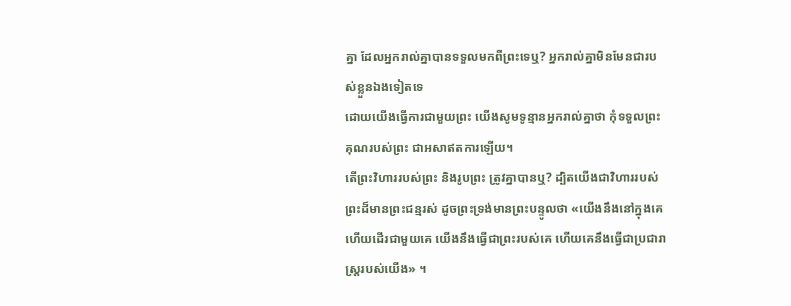គ្នា ដែលអ្នករាល់គ្នាបានទទួលមកពីព្រះទេឬ? អ្នករាល់គ្នាមិនមែនជារបស់ខ្លួនឯងទៀតទេ
ដោយយើងធ្វើការជាមួយព្រះ យើងសូមទូន្មានអ្នករាល់គ្នាថា កុំទទួលព្រះគុណរបស់ព្រះ ជាអសាឥតការឡើយ។
តើព្រះវិហាររបស់ព្រះ និងរូបព្រះ ត្រូវគ្នាបានឬ? ដ្បិតយើងជាវិហាររបស់ព្រះដ៏មានព្រះជន្មរស់ ដូចព្រះទ្រង់មានព្រះបន្ទូលថា «យើងនឹងនៅក្នុងគេ ហើយដើរជាមួយគេ យើងនឹងធ្វើជាព្រះរបស់គេ ហើយគេនឹងធ្វើជាប្រជារាស្ត្ររបស់យើង» ។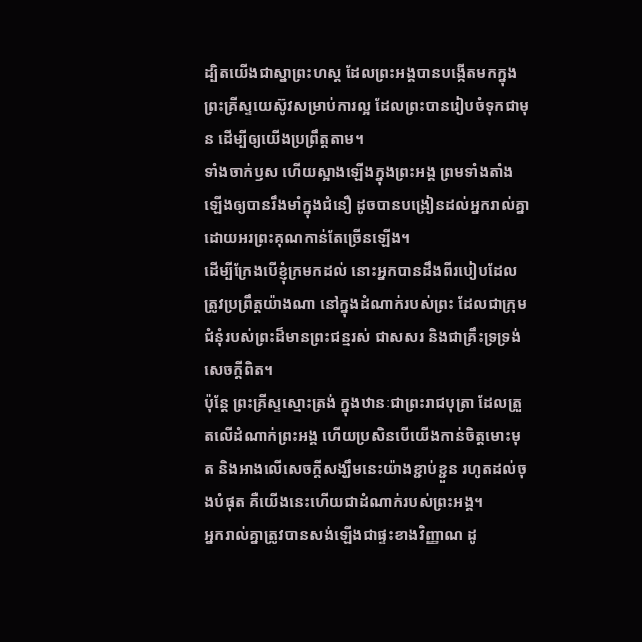ដ្បិតយើងជាស្នាព្រះហស្ត ដែលព្រះអង្គបានបង្កើតមកក្នុងព្រះគ្រីស្ទយេស៊ូវសម្រាប់ការល្អ ដែលព្រះបានរៀបចំទុកជាមុន ដើម្បីឲ្យយើងប្រព្រឹត្តតាម។
ទាំងចាក់ឫស ហើយស្អាងឡើងក្នុងព្រះអង្គ ព្រមទាំងតាំងឡើងឲ្យបានរឹងមាំក្នុងជំនឿ ដូចបានបង្រៀនដល់អ្នករាល់គ្នា ដោយអរព្រះគុណកាន់តែច្រើនឡើង។
ដើម្បីក្រែងបើខ្ញុំក្រមកដល់ នោះអ្នកបានដឹងពីរបៀបដែលត្រូវប្រព្រឹត្តយ៉ាងណា នៅក្នុងដំណាក់របស់ព្រះ ដែលជាក្រុមជំនុំរបស់ព្រះដ៏មានព្រះជន្មរស់ ជាសសរ និងជាគ្រឹះទ្រទ្រង់សេចក្ដីពិត។
ប៉ុន្តែ ព្រះគ្រីស្ទស្មោះត្រង់ ក្នុងឋានៈជាព្រះរាជបុត្រា ដែលត្រួតលើដំណាក់ព្រះអង្គ ហើយប្រសិនបើយើងកាន់ចិត្តមោះមុត និងអាងលើសេចក្តីសង្ឃឹមនេះយ៉ាងខ្ជាប់ខ្ជួន រហូតដល់ចុងបំផុត គឺយើងនេះហើយជាដំណាក់របស់ព្រះអង្គ។
អ្នករាល់គ្នាត្រូវបានសង់ឡើងជាផ្ទះខាងវិញ្ញាណ ដូ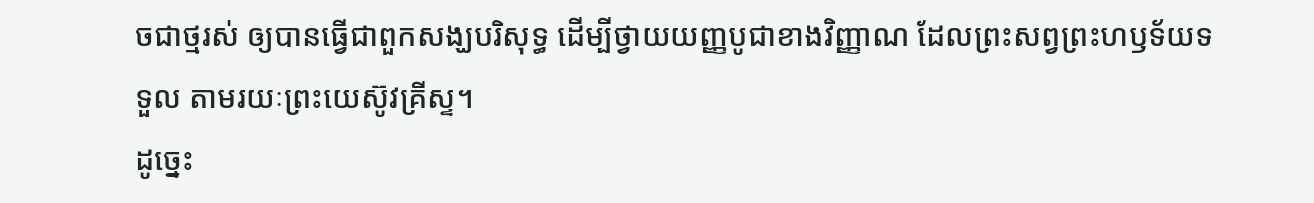ចជាថ្មរស់ ឲ្យបានធ្វើជាពួកសង្ឃបរិសុទ្ធ ដើម្បីថ្វាយយញ្ញបូជាខាងវិញ្ញាណ ដែលព្រះសព្វព្រះហឫទ័យទទួល តាមរយៈព្រះយេស៊ូវគ្រីស្ទ។
ដូច្នេះ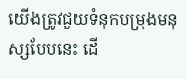យើងត្រូវជួយទំនុកបម្រុងមនុស្សបែបនេះ ដើ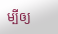ម្បីឲ្យ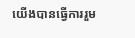យើងបានធ្វើការរួម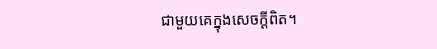ជាមួយគេក្នុងសេចក្ដីពិត។